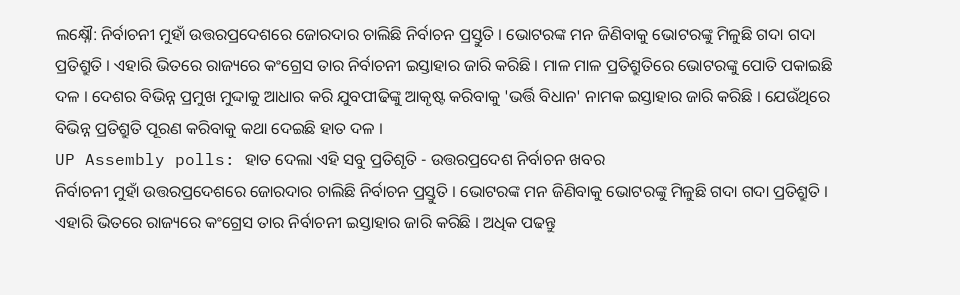ଲକ୍ଷ୍ନୌ: ନିର୍ବାଚନୀ ମୁହାଁ ଉତ୍ତରପ୍ରଦେଶରେ ଜୋରଦାର ଚାଲିଛି ନିର୍ବାଚନ ପ୍ରସ୍ତୁତି । ଭୋଟରଙ୍କ ମନ ଜିଣିବାକୁ ଭୋଟରଙ୍କୁ ମିଳୁଛି ଗଦା ଗଦା ପ୍ରତିଶ୍ରୁତି । ଏହାରି ଭିତରେ ରାଜ୍ୟରେ କଂଗ୍ରେସ ତାର ନିର୍ବାଚନୀ ଇସ୍ତାହାର ଜାରି କରିଛି । ମାଳ ମାଳ ପ୍ରତିଶ୍ରୁତିରେ ଭୋଟରଙ୍କୁ ପୋତି ପକାଇଛି ଦଳ । ଦେଶର ବିଭିନ୍ନ ପ୍ରମୁଖ ମୁଦ୍ଦାକୁ ଆଧାର କରି ଯୁବପୀଢିଙ୍କୁ ଆକୃଷ୍ଟ କରିବାକୁ 'ଭର୍ତ୍ତି ବିଧାନ' ନାମକ ଇସ୍ତାହାର ଜାରି କରିଛି । ଯେଉଁଥିରେ ବିଭିନ୍ନ ପ୍ରତିଶ୍ରୁତି ପୂରଣ କରିବାକୁ କଥା ଦେଇଛି ହାତ ଦଳ ।
UP Assembly polls: ହାତ ଦେଲା ଏହି ସବୁ ପ୍ରତିଶୃତି - ଉତ୍ତରପ୍ରଦେଶ ନିର୍ବାଚନ ଖବର
ନିର୍ବାଚନୀ ମୁହାଁ ଉତ୍ତରପ୍ରଦେଶରେ ଜୋରଦାର ଚାଲିଛି ନିର୍ବାଚନ ପ୍ରସ୍ତୁତି । ଭୋଟରଙ୍କ ମନ ଜିଣିବାକୁ ଭୋଟରଙ୍କୁ ମିଳୁଛି ଗଦା ଗଦା ପ୍ରତିଶ୍ରୁତି । ଏହାରି ଭିତରେ ରାଜ୍ୟରେ କଂଗ୍ରେସ ତାର ନିର୍ବାଚନୀ ଇସ୍ତାହାର ଜାରି କରିଛି । ଅଧିକ ପଢନ୍ତୁ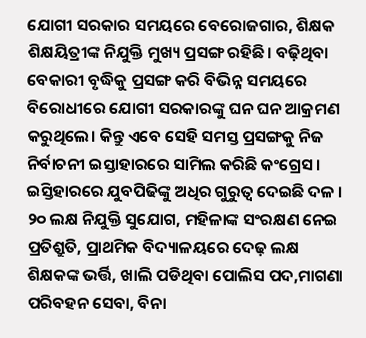ଯୋଗୀ ସରକାର ସମୟରେ ବେରୋଜଗାର, ଶିକ୍ଷକ ଶିକ୍ଷୟିତ୍ରୀଙ୍କ ନିଯୁକ୍ତି ମୁଖ୍ୟ ପ୍ରସଙ୍ଗ ରହିଛି। ବଢ଼ିଥିବା ବେକାରୀ ବୃଦ୍ଧିକୁ ପ୍ରସଙ୍ଗ କରି ବିଭିନ୍ନ ସମୟରେ ବିରୋଧୀରେ ଯୋଗୀ ସରକାରଙ୍କୁ ଘନ ଘନ ଆକ୍ରମଣ କରୁଥିଲେ। କିନ୍ତୁ ଏବେ ସେହି ସମସ୍ତ ପ୍ରସଙ୍ଗକୁ ନିଜ ନିର୍ବାଚନୀ ଇସ୍ତାହାରରେ ସାମିଲ କରିଛି କଂଗ୍ରେସ। ଇସ୍ତିହାରରେ ଯୁବପିଢିଙ୍କୁ ଅଧିର ଗୁରୁତ୍ବ ଦେଇଛି ଦଳ । ୨୦ ଲକ୍ଷ ନିଯୁକ୍ତି ସୁଯୋଗ, ମହିଳାଙ୍କ ସଂରକ୍ଷଣ ନେଇ ପ୍ରତିଶ୍ରୁତି, ପ୍ରାଥମିକ ବିଦ୍ୟାଳୟରେ ଦେଢ଼ ଲକ୍ଷ ଶିକ୍ଷକଙ୍କ ଭର୍ତ୍ତି, ଖାଲି ପଡିଥିବା ପୋଲିସ ପଦ,ମାଗଣା ପରିବହନ ସେବା, ବିନା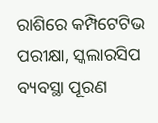ରାଶିରେ କମ୍ପିଟେଟିଭ ପରୀକ୍ଷା, ସ୍କଲାରସିପ ବ୍ୟବସ୍ଥା ପୂରଣ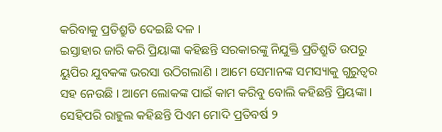କରିବାକୁ ପ୍ରତିଶ୍ରୁତି ଦେଇଛି ଦଳ ।
ଇସ୍ତାହାର ଜାରି କରି ପ୍ରିୟାଙ୍କା କହିଛନ୍ତି ସରକାରଙ୍କୁ ନିଯୁକ୍ତି ପ୍ରତିଶ୍ରୁତି ଉପରୁ ୟୁପିର ଯୁବକଙ୍କ ଭରସା ଉଠିଗଲାଣି । ଆମେ ସେମାନଙ୍କ ସମସ୍ୟାକୁ ଗୁରୁତ୍ବର ସହ ନେଉଛି । ଆମେ ଲୋକଙ୍କ ପାଇଁ କାମ କରିବୁ ବୋଲି କହିଛନ୍ତି ପ୍ରିୟଙ୍କା । ସେହିପରି ରାହୁଲ କହିଛନ୍ତି ପିଏମ ମୋଦି ପ୍ରତିବର୍ଷ ୨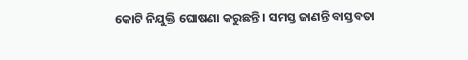କୋଟି ନିଯୁକ୍ତି ଘୋଷଣା କରୁଛନ୍ତି । ସମସ୍ତ ଜାଣନ୍ତି ବାସ୍ତବତା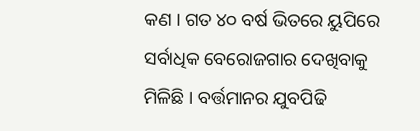କଣ । ଗତ ୪୦ ବର୍ଷ ଭିତରେ ୟୁପିରେ ସର୍ବାଧିକ ବେରୋଜଗାର ଦେଖିବାକୁ ମିଳିଛି । ବର୍ତ୍ତମାନର ଯୁବପିଢି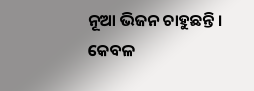ନୂଆ ଭିଜନ ଚାହୁଛନ୍ତି । କେବଳ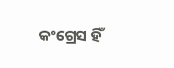କଂଗ୍ରେସ ହିଁ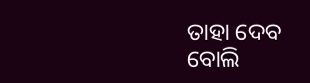ତାହା ଦେବ ବୋଲି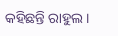କହିଛନ୍ତି ରାହୁଲ ।